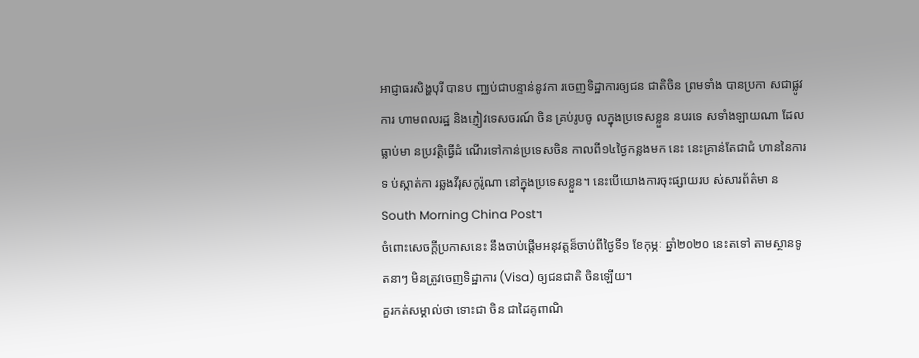អាជ្ញាធរសិង្ហបុរី បានប ញ្ឈប់ជាបន្ទាន់នូវកា រចេញទិដ្ឋាការឲ្យជន ជាតិចិន ព្រមទាំង បានប្រកា សជាផ្លូវការ ហាមពលរដ្ឋ និងភ្ញៀវទេសចរណ៍ ចិន គ្រប់រូបចូ លក្នុងប្រទេសខ្លួន នបរទេ សទាំងឡាយណា ដែលធ្លាប់មា នប្រវត្តិធ្វើដំ ណើរទៅកាន់ប្រទេសចិន កាលពី១៤ថ្ងៃកន្លងមក នេះ នេះគ្រាន់តែជាជំ ហាននៃការទ ប់ស្កាត់កា រឆ្លងវីរុសកូរ៉ូណា នៅក្នុងប្រទេសខ្លួន។ នេះបើយោងការចុះផ្សាយរប ស់សារព័ត៌មា ន South Morning China Post។
ចំពោះសេចក្ដីប្រកាសនេះ នឹងចាប់ផ្ដើមអនុវត្តន៏ចាប់ពីថ្ងៃទី១ ខែកុម្ភៈ ឆ្នាំ២០២០ នេះតទៅ តាមស្ថានទូតនាៗ មិនត្រូវចេញទិដ្ឋាការ (Visa) ឲ្យជនជាតិ ចិនឡើយ។
គួរកត់សម្គាល់ថា ទោះជា ចិន ជាដៃគូពាណិ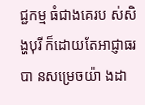ជ្ជកម្ម ធំជាងគេរប ស់សិង្ហបុរី ក៏ដោយតែអាជ្ញាធរបា នសម្រេចយ៉ា ងដា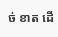ច់ ខាត ដើ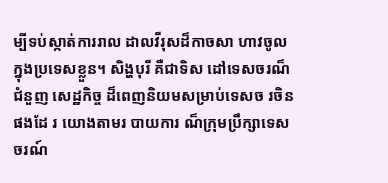ម្បីទប់ស្កាត់ការរាល ដាលវីរុសដ៏កាចសា ហាវចូលក្នុងប្រទេសខ្លួន។ សិង្ហបុរី គឺជាទិស ដៅទេសចរណ៏ ជំនួញ សេដ្ឋកិច្ច ដ៏ពេញនិយមសម្រាប់ទេសច រចិនផងដែ រ យោងតាមរ បាយការ ណ៏ក្រុមប្រឹក្សាទេសចរណ៍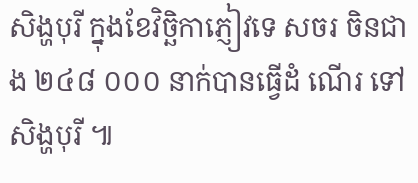សិង្ហបុរី ក្នុងខែវិច្ឆិកាភ្ញៀវទេ សចរ ចិនជាង ២៤៨ ០០០ នាក់បានធ្វើដំ ណើរ ទៅសិង្ហបុរី ៕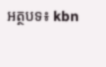អត្ថបទ៖ kbn